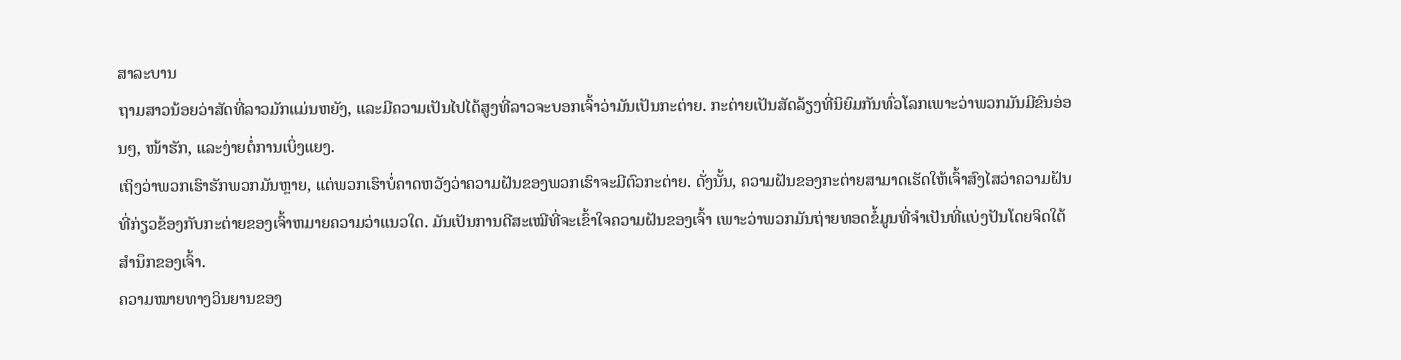ສາລະບານ
ຖາມສາວນ້ອຍວ່າສັດທີ່ລາວມັກແມ່ນຫຍັງ, ແລະມີຄວາມເປັນໄປໄດ້ສູງທີ່ລາວຈະບອກເຈົ້າວ່າມັນເປັນກະຕ່າຍ. ກະຕ່າຍເປັນສັດລ້ຽງທີ່ນິຍົມກັນທົ່ວໂລກເພາະວ່າພວກມັນມີຂົນອ່ອນໆ, ໜ້າຮັກ, ແລະງ່າຍຕໍ່ການເບິ່ງແຍງ.
ເຖິງວ່າພວກເຮົາຮັກພວກມັນຫຼາຍ, ແຕ່ພວກເຮົາບໍ່ຄາດຫວັງວ່າຄວາມຝັນຂອງພວກເຮົາຈະມີຕົວກະຕ່າຍ. ດັ່ງນັ້ນ, ຄວາມຝັນຂອງກະຕ່າຍສາມາດເຮັດໃຫ້ເຈົ້າສົງໄສວ່າຄວາມຝັນທີ່ກ່ຽວຂ້ອງກັບກະຕ່າຍຂອງເຈົ້າຫມາຍຄວາມວ່າແນວໃດ. ມັນເປັນການດີສະເໝີທີ່ຈະເຂົ້າໃຈຄວາມຝັນຂອງເຈົ້າ ເພາະວ່າພວກມັນຖ່າຍທອດຂໍ້ມູນທີ່ຈຳເປັນທີ່ແບ່ງປັນໂດຍຈິດໃຕ້ສຳນຶກຂອງເຈົ້າ.
ຄວາມໝາຍທາງວິນຍານຂອງ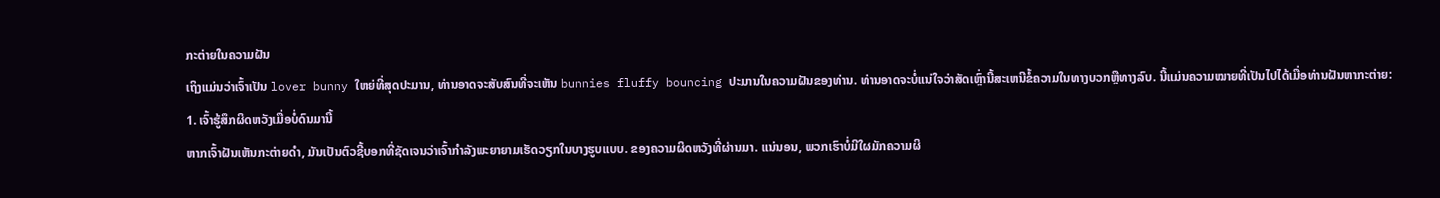ກະຕ່າຍໃນຄວາມຝັນ
ເຖິງແມ່ນວ່າເຈົ້າເປັນ lover bunny ໃຫຍ່ທີ່ສຸດປະມານ, ທ່ານອາດຈະສັບສົນທີ່ຈະເຫັນ bunnies fluffy bouncing ປະມານໃນຄວາມຝັນຂອງທ່ານ. ທ່ານອາດຈະບໍ່ແນ່ໃຈວ່າສັດເຫຼົ່ານີ້ສະເຫນີຂໍ້ຄວາມໃນທາງບວກຫຼືທາງລົບ. ນີ້ແມ່ນຄວາມໝາຍທີ່ເປັນໄປໄດ້ເມື່ອທ່ານຝັນຫາກະຕ່າຍ:
1. ເຈົ້າຮູ້ສຶກຜິດຫວັງເມື່ອບໍ່ດົນມານີ້
ຫາກເຈົ້າຝັນເຫັນກະຕ່າຍດຳ, ມັນເປັນຕົວຊີ້ບອກທີ່ຊັດເຈນວ່າເຈົ້າກຳລັງພະຍາຍາມເຮັດວຽກໃນບາງຮູບແບບ. ຂອງຄວາມຜິດຫວັງທີ່ຜ່ານມາ. ແນ່ນອນ, ພວກເຮົາບໍ່ມີໃຜມັກຄວາມຜິ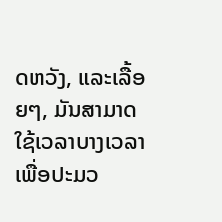ດຫວັງ, ແລະເລື້ອຍໆ, ມັນສາມາດໃຊ້ເວລາບາງເວລາເພື່ອປະມວ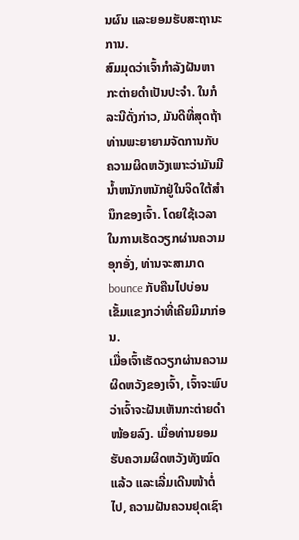ນຜົນ ແລະຍອມຮັບສະຖານະການ.
ສົມມຸດວ່າເຈົ້າກຳລັງຝັນຫາກະຕ່າຍດຳເປັນປະຈຳ. ໃນກໍລະນີດັ່ງກ່າວ, ມັນດີທີ່ສຸດຖ້າທ່ານພະຍາຍາມຈັດການກັບຄວາມຜິດຫວັງເພາະວ່າມັນມີນໍ້າຫນັກຫນັກຢູ່ໃນຈິດໃຕ້ສໍານຶກຂອງເຈົ້າ. ໂດຍໃຊ້ເວລາໃນການເຮັດວຽກຜ່ານຄວາມອຸກອັ່ງ, ທ່ານຈະສາມາດ bounce ກັບຄືນໄປບ່ອນເຂັ້ມແຂງກວ່າທີ່ເຄີຍມີມາກ່ອນ.
ເມື່ອເຈົ້າເຮັດວຽກຜ່ານຄວາມຜິດຫວັງຂອງເຈົ້າ, ເຈົ້າຈະພົບວ່າເຈົ້າຈະຝັນເຫັນກະຕ່າຍດຳໜ້ອຍລົງ. ເມື່ອທ່ານຍອມຮັບຄວາມຜິດຫວັງທັງໝົດແລ້ວ ແລະເລີ່ມເດີນໜ້າຕໍ່ໄປ, ຄວາມຝັນຄວນຢຸດເຊົາ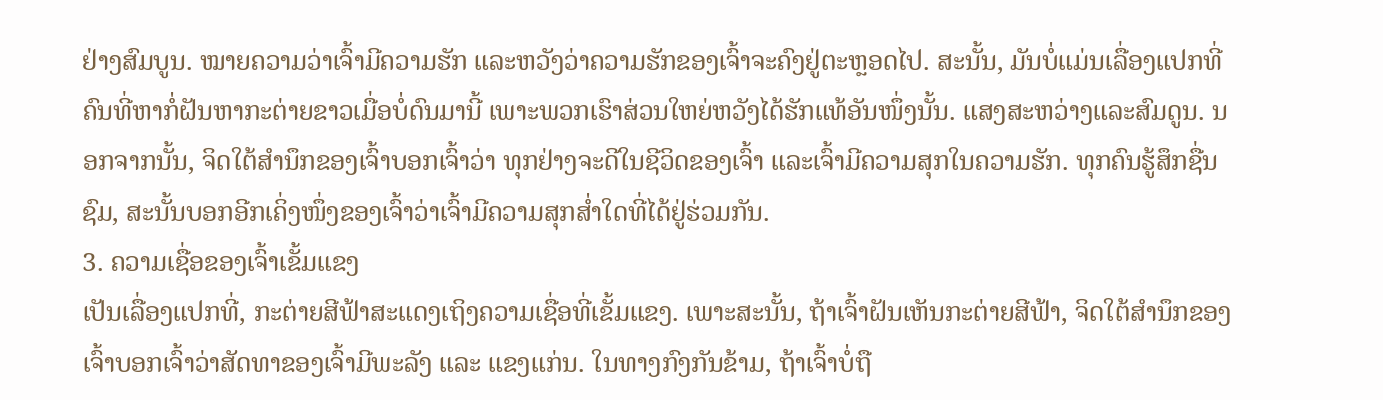ຢ່າງສົມບູນ. ໝາຍຄວາມວ່າເຈົ້າມີຄວາມຮັກ ແລະຫວັງວ່າຄວາມຮັກຂອງເຈົ້າຈະຄົງຢູ່ຕະຫຼອດໄປ. ສະນັ້ນ, ມັນບໍ່ແມ່ນເລື່ອງແປກທີ່ຄົນທີ່ຫາກໍ່ຝັນຫາກະຕ່າຍຂາວເມື່ອບໍ່ດົນມານີ້ ເພາະພວກເຮົາສ່ວນໃຫຍ່ຫວັງໄດ້ຮັກແທ້ອັນໜຶ່ງນັ້ນ. ແສງສະຫວ່າງແລະສົມດູນ. ນອກຈາກນັ້ນ, ຈິດໃຕ້ສຳນຶກຂອງເຈົ້າບອກເຈົ້າວ່າ ທຸກຢ່າງຈະດີໃນຊີວິດຂອງເຈົ້າ ແລະເຈົ້າມີຄວາມສຸກໃນຄວາມຮັກ. ທຸກຄົນຮູ້ສຶກຊື່ນຊົມ, ສະນັ້ນບອກອີກເຄິ່ງໜຶ່ງຂອງເຈົ້າວ່າເຈົ້າມີຄວາມສຸກສໍ່າໃດທີ່ໄດ້ຢູ່ຮ່ວມກັນ.
3. ຄວາມເຊື່ອຂອງເຈົ້າເຂັ້ມແຂງ
ເປັນເລື່ອງແປກທີ່, ກະຕ່າຍສີຟ້າສະແດງເຖິງຄວາມເຊື່ອທີ່ເຂັ້ມແຂງ. ເພາະສະນັ້ນ, ຖ້າເຈົ້າຝັນເຫັນກະຕ່າຍສີຟ້າ, ຈິດໃຕ້ສຳນຶກຂອງເຈົ້າບອກເຈົ້າວ່າສັດທາຂອງເຈົ້າມີພະລັງ ແລະ ແຂງແກ່ນ. ໃນທາງກົງກັນຂ້າມ, ຖ້າເຈົ້າບໍ່ຖື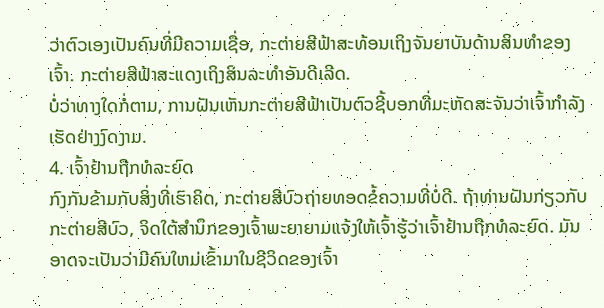ວ່າຕົວເອງເປັນຄົນທີ່ມີຄວາມເຊື່ອ, ກະຕ່າຍສີຟ້າສະທ້ອນເຖິງຈັນຍາບັນດ້ານສິນທໍາຂອງເຈົ້າ. ກະຕ່າຍສີຟ້າສະແດງເຖິງສິນລະທຳອັນດີເລີດ.
ບໍ່ວ່າທາງໃດກໍ່ຕາມ, ການຝັນເຫັນກະຕ່າຍສີຟ້າເປັນຕົວຊີ້ບອກທີ່ມະຫັດສະຈັນວ່າເຈົ້າກຳລັງເຮັດຢ່າງງົດງາມ.
4. ເຈົ້າຢ້ານຖືກທໍລະຍົດ
ກົງກັນຂ້າມກັບສິ່ງທີ່ເຮົາຄິດ, ກະຕ່າຍສີບົວຖ່າຍທອດຂໍ້ຄວາມທີ່ບໍ່ດີ. ຖ້າທ່ານຝັນກ່ຽວກັບກະຕ່າຍສີບົວ, ຈິດໃຕ້ສຳນຶກຂອງເຈົ້າພະຍາຍາມແຈ້ງໃຫ້ເຈົ້າຮູ້ວ່າເຈົ້າຢ້ານຖືກທໍລະຍົດ. ມັນອາດຈະເປັນວ່າມີຄົນໃຫມ່ເຂົ້າມາໃນຊີວິດຂອງເຈົ້າ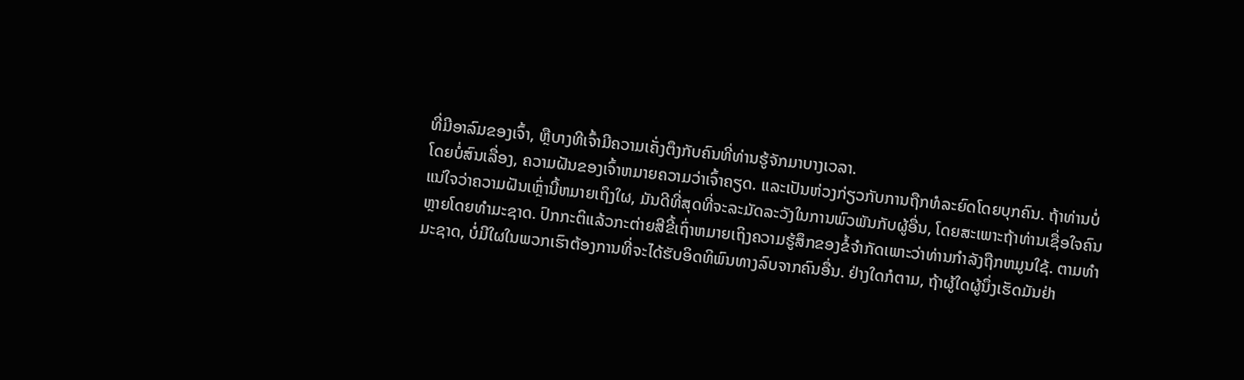ທີ່ມີອາລົມຂອງເຈົ້າ, ຫຼືບາງທີເຈົ້າມີຄວາມເຄັ່ງຕຶງກັບຄົນທີ່ທ່ານຮູ້ຈັກມາບາງເວລາ.
ໂດຍບໍ່ສົນເລື່ອງ, ຄວາມຝັນຂອງເຈົ້າຫມາຍຄວາມວ່າເຈົ້າຄຽດ. ແລະເປັນຫ່ວງກ່ຽວກັບການຖືກທໍລະຍົດໂດຍບຸກຄົນ. ຖ້າທ່ານບໍ່ແນ່ໃຈວ່າຄວາມຝັນເຫຼົ່ານີ້ຫມາຍເຖິງໃຜ, ມັນດີທີ່ສຸດທີ່ຈະລະມັດລະວັງໃນການພົວພັນກັບຜູ້ອື່ນ, ໂດຍສະເພາະຖ້າທ່ານເຊື່ອໃຈຄົນຫຼາຍໂດຍທໍາມະຊາດ. ປົກກະຕິແລ້ວກະຕ່າຍສີຂີ້ເຖົ່າຫມາຍເຖິງຄວາມຮູ້ສຶກຂອງຂໍ້ຈໍາກັດເພາະວ່າທ່ານກໍາລັງຖືກຫມູນໃຊ້. ຕາມທໍາມະຊາດ, ບໍ່ມີໃຜໃນພວກເຮົາຕ້ອງການທີ່ຈະໄດ້ຮັບອິດທິພົນທາງລົບຈາກຄົນອື່ນ. ຢ່າງໃດກໍຕາມ, ຖ້າຜູ້ໃດຜູ້ນຶ່ງເຮັດມັນຢ່າ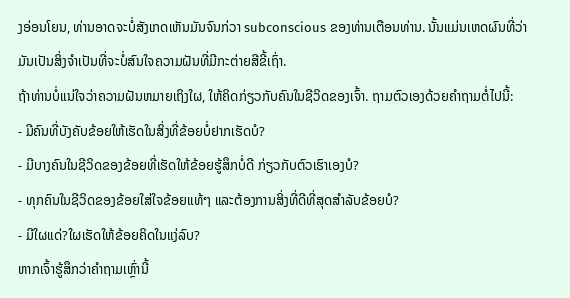ງອ່ອນໂຍນ, ທ່ານອາດຈະບໍ່ສັງເກດເຫັນມັນຈົນກ່ວາ subconscious ຂອງທ່ານເຕືອນທ່ານ. ນັ້ນແມ່ນເຫດຜົນທີ່ວ່າມັນເປັນສິ່ງຈໍາເປັນທີ່ຈະບໍ່ສົນໃຈຄວາມຝັນທີ່ມີກະຕ່າຍສີຂີ້ເຖົ່າ.
ຖ້າທ່ານບໍ່ແນ່ໃຈວ່າຄວາມຝັນຫມາຍເຖິງໃຜ, ໃຫ້ຄິດກ່ຽວກັບຄົນໃນຊີວິດຂອງເຈົ້າ. ຖາມຕົວເອງດ້ວຍຄຳຖາມຕໍ່ໄປນີ້:
- ມີຄົນທີ່ບັງຄັບຂ້ອຍໃຫ້ເຮັດໃນສິ່ງທີ່ຂ້ອຍບໍ່ຢາກເຮັດບໍ?
- ມີບາງຄົນໃນຊີວິດຂອງຂ້ອຍທີ່ເຮັດໃຫ້ຂ້ອຍຮູ້ສຶກບໍ່ດີ ກ່ຽວກັບຕົວເຮົາເອງບໍ?
- ທຸກຄົນໃນຊີວິດຂອງຂ້ອຍໃສ່ໃຈຂ້ອຍແທ້ໆ ແລະຕ້ອງການສິ່ງທີ່ດີທີ່ສຸດສໍາລັບຂ້ອຍບໍ?
- ມີໃຜແດ່?ໃຜເຮັດໃຫ້ຂ້ອຍຄິດໃນແງ່ລົບ?
ຫາກເຈົ້າຮູ້ສຶກວ່າຄຳຖາມເຫຼົ່ານີ້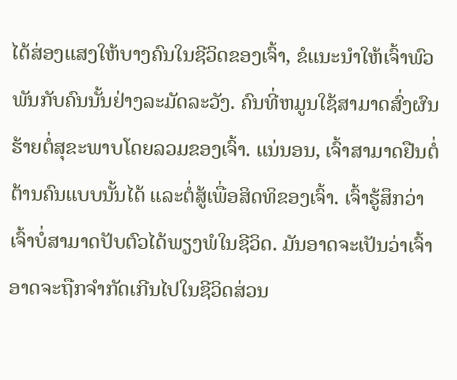ໄດ້ສ່ອງແສງໃຫ້ບາງຄົນໃນຊີວິດຂອງເຈົ້າ, ຂໍແນະນຳໃຫ້ເຈົ້າພົວພັນກັບຄົນນັ້ນຢ່າງລະມັດລະວັງ. ຄົນທີ່ຫມູນໃຊ້ສາມາດສົ່ງຜົນຮ້າຍຕໍ່ສຸຂະພາບໂດຍລວມຂອງເຈົ້າ. ແນ່ນອນ, ເຈົ້າສາມາດຢືນຕໍ່ຕ້ານຄົນແບບນັ້ນໄດ້ ແລະຕໍ່ສູ້ເພື່ອສິດທິຂອງເຈົ້າ. ເຈົ້າຮູ້ສຶກວ່າເຈົ້າບໍ່ສາມາດປັບຕົວໄດ້ພຽງພໍໃນຊີວິດ. ມັນອາດຈະເປັນວ່າເຈົ້າອາດຈະຖືກຈໍາກັດເກີນໄປໃນຊີວິດສ່ວນ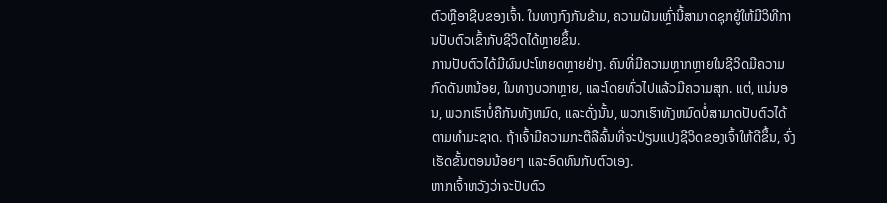ຕົວຫຼືອາຊີບຂອງເຈົ້າ. ໃນທາງກົງກັນຂ້າມ, ຄວາມຝັນເຫຼົ່ານີ້ສາມາດຊຸກຍູ້ໃຫ້ມີວິທີການປັບຕົວເຂົ້າກັບຊີວິດໄດ້ຫຼາຍຂຶ້ນ.
ການປັບຕົວໄດ້ມີຜົນປະໂຫຍດຫຼາຍຢ່າງ. ຄົນທີ່ມີຄວາມຫຼາກຫຼາຍໃນຊີວິດມີຄວາມກົດດັນຫນ້ອຍ, ໃນທາງບວກຫຼາຍ, ແລະໂດຍທົ່ວໄປແລ້ວມີຄວາມສຸກ. ແຕ່, ແນ່ນອນ, ພວກເຮົາບໍ່ຄືກັນທັງຫມົດ, ແລະດັ່ງນັ້ນ, ພວກເຮົາທັງຫມົດບໍ່ສາມາດປັບຕົວໄດ້ຕາມທໍາມະຊາດ. ຖ້າເຈົ້າມີຄວາມກະຕືລືລົ້ນທີ່ຈະປ່ຽນແປງຊີວິດຂອງເຈົ້າໃຫ້ດີຂຶ້ນ, ຈົ່ງເຮັດຂັ້ນຕອນນ້ອຍໆ ແລະອົດທົນກັບຕົວເອງ.
ຫາກເຈົ້າຫວັງວ່າຈະປັບຕົວ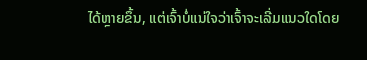ໄດ້ຫຼາຍຂຶ້ນ, ແຕ່ເຈົ້າບໍ່ແນ່ໃຈວ່າເຈົ້າຈະເລີ່ມແນວໃດໂດຍ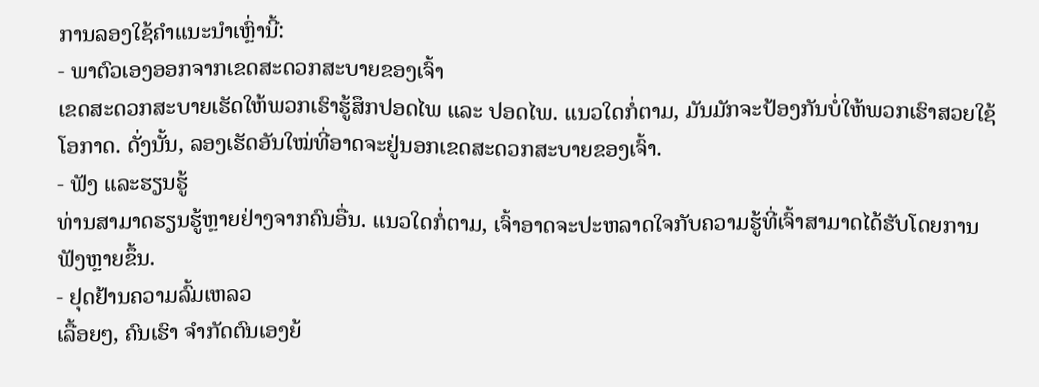ການລອງໃຊ້ຄຳແນະນຳເຫຼົ່ານີ້:
- ພາຕົວເອງອອກຈາກເຂດສະດວກສະບາຍຂອງເຈົ້າ
ເຂດສະດວກສະບາຍເຮັດໃຫ້ພວກເຮົາຮູ້ສຶກປອດໄພ ແລະ ປອດໄພ. ແນວໃດກໍ່ຕາມ, ມັນມັກຈະປ້ອງກັນບໍ່ໃຫ້ພວກເຮົາສວຍໃຊ້ໂອກາດ. ດັ່ງນັ້ນ, ລອງເຮັດອັນໃໝ່ທີ່ອາດຈະຢູ່ນອກເຂດສະດວກສະບາຍຂອງເຈົ້າ.
- ຟັງ ແລະຮຽນຮູ້
ທ່ານສາມາດຮຽນຮູ້ຫຼາຍຢ່າງຈາກຄົນອື່ນ. ແນວໃດກໍ່ຕາມ, ເຈົ້າອາດຈະປະຫລາດໃຈກັບຄວາມຮູ້ທີ່ເຈົ້າສາມາດໄດ້ຮັບໂດຍການຟັງຫຼາຍຂຶ້ນ.
- ຢຸດຢ້ານຄວາມລົ້ມເຫລວ
ເລື້ອຍໆ, ຄົນເຮົາ ຈໍາກັດຕົນເອງຍ້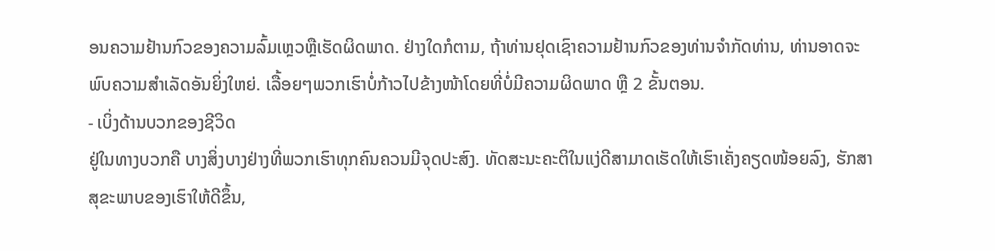ອນຄວາມຢ້ານກົວຂອງຄວາມລົ້ມເຫຼວຫຼືເຮັດຜິດພາດ. ຢ່າງໃດກໍຕາມ, ຖ້າທ່ານຢຸດເຊົາຄວາມຢ້ານກົວຂອງທ່ານຈໍາກັດທ່ານ, ທ່ານອາດຈະພົບຄວາມສໍາເລັດອັນຍິ່ງໃຫຍ່. ເລື້ອຍໆພວກເຮົາບໍ່ກ້າວໄປຂ້າງໜ້າໂດຍທີ່ບໍ່ມີຄວາມຜິດພາດ ຫຼື 2 ຂັ້ນຕອນ.
- ເບິ່ງດ້ານບວກຂອງຊີວິດ
ຢູ່ໃນທາງບວກຄື ບາງສິ່ງບາງຢ່າງທີ່ພວກເຮົາທຸກຄົນຄວນມີຈຸດປະສົງ. ທັດສະນະຄະຕິໃນແງ່ດີສາມາດເຮັດໃຫ້ເຮົາເຄັ່ງຄຽດໜ້ອຍລົງ, ຮັກສາສຸຂະພາບຂອງເຮົາໃຫ້ດີຂຶ້ນ,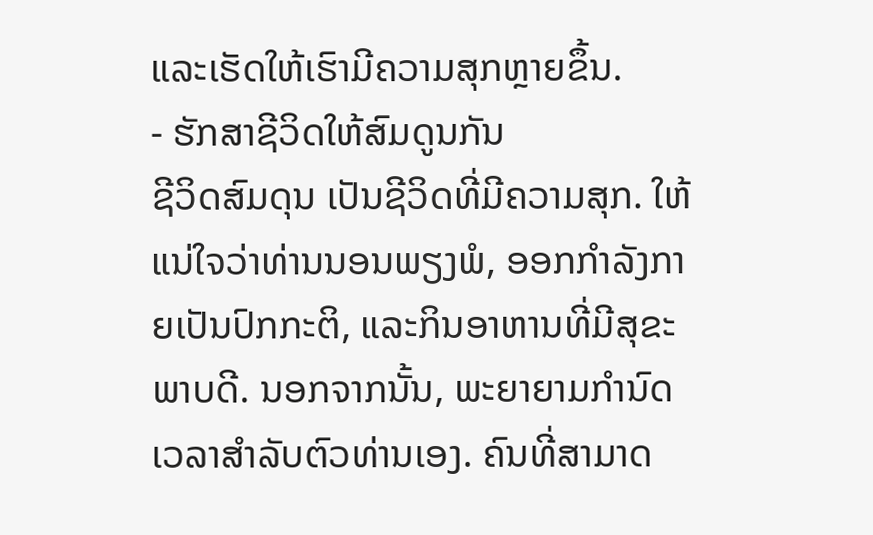ແລະເຮັດໃຫ້ເຮົາມີຄວາມສຸກຫຼາຍຂຶ້ນ.
- ຮັກສາຊີວິດໃຫ້ສົມດູນກັນ
ຊີວິດສົມດຸນ ເປັນຊີວິດທີ່ມີຄວາມສຸກ. ໃຫ້ແນ່ໃຈວ່າທ່ານນອນພຽງພໍ, ອອກກໍາລັງກາຍເປັນປົກກະຕິ, ແລະກິນອາຫານທີ່ມີສຸຂະພາບດີ. ນອກຈາກນັ້ນ, ພະຍາຍາມກໍານົດເວລາສໍາລັບຕົວທ່ານເອງ. ຄົນທີ່ສາມາດ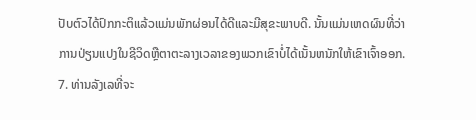ປັບຕົວໄດ້ປົກກະຕິແລ້ວແມ່ນພັກຜ່ອນໄດ້ດີແລະມີສຸຂະພາບດີ. ນັ້ນແມ່ນເຫດຜົນທີ່ວ່າການປ່ຽນແປງໃນຊີວິດຫຼືຕາຕະລາງເວລາຂອງພວກເຂົາບໍ່ໄດ້ເນັ້ນຫນັກໃຫ້ເຂົາເຈົ້າອອກ.
7. ທ່ານລັງເລທີ່ຈະ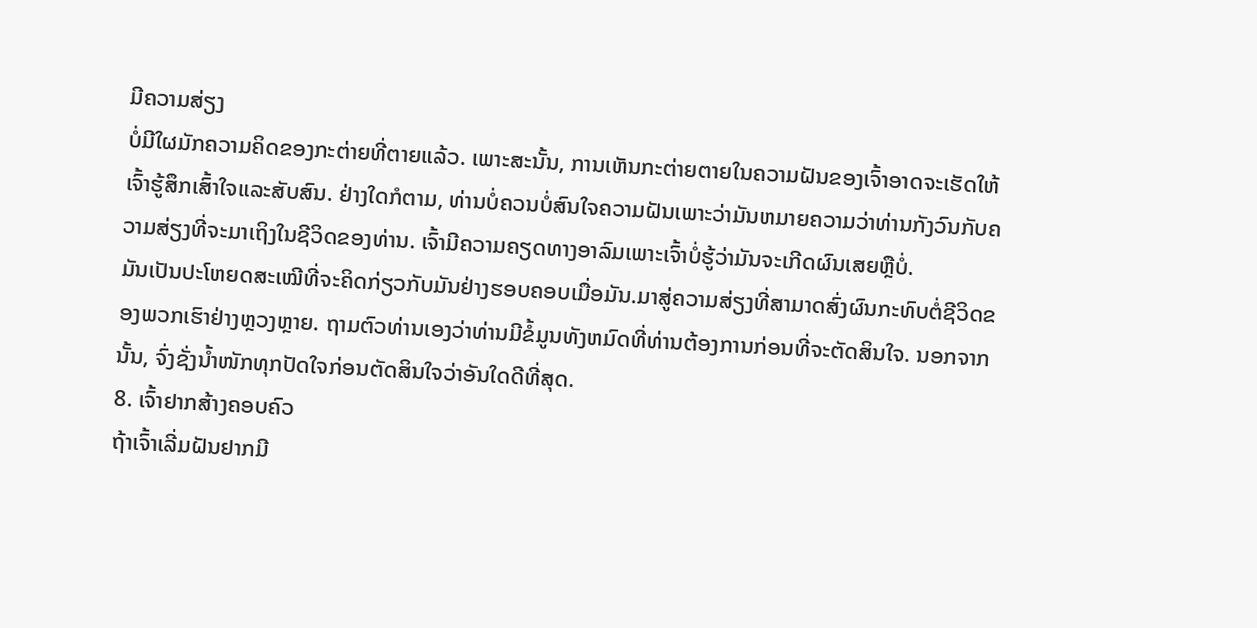ມີຄວາມສ່ຽງ
ບໍ່ມີໃຜມັກຄວາມຄິດຂອງກະຕ່າຍທີ່ຕາຍແລ້ວ. ເພາະສະນັ້ນ, ການເຫັນກະຕ່າຍຕາຍໃນຄວາມຝັນຂອງເຈົ້າອາດຈະເຮັດໃຫ້ເຈົ້າຮູ້ສຶກເສົ້າໃຈແລະສັບສົນ. ຢ່າງໃດກໍຕາມ, ທ່ານບໍ່ຄວນບໍ່ສົນໃຈຄວາມຝັນເພາະວ່າມັນຫມາຍຄວາມວ່າທ່ານກັງວົນກັບຄວາມສ່ຽງທີ່ຈະມາເຖິງໃນຊີວິດຂອງທ່ານ. ເຈົ້າມີຄວາມຄຽດທາງອາລົມເພາະເຈົ້າບໍ່ຮູ້ວ່າມັນຈະເກີດຜົນເສຍຫຼືບໍ່.
ມັນເປັນປະໂຫຍດສະເໝີທີ່ຈະຄິດກ່ຽວກັບມັນຢ່າງຮອບຄອບເມື່ອມັນ.ມາສູ່ຄວາມສ່ຽງທີ່ສາມາດສົ່ງຜົນກະທົບຕໍ່ຊີວິດຂອງພວກເຮົາຢ່າງຫຼວງຫຼາຍ. ຖາມຕົວທ່ານເອງວ່າທ່ານມີຂໍ້ມູນທັງຫມົດທີ່ທ່ານຕ້ອງການກ່ອນທີ່ຈະຕັດສິນໃຈ. ນອກຈາກນັ້ນ, ຈົ່ງຊັ່ງນໍ້າໜັກທຸກປັດໃຈກ່ອນຕັດສິນໃຈວ່າອັນໃດດີທີ່ສຸດ.
8. ເຈົ້າຢາກສ້າງຄອບຄົວ
ຖ້າເຈົ້າເລີ່ມຝັນຢາກມີ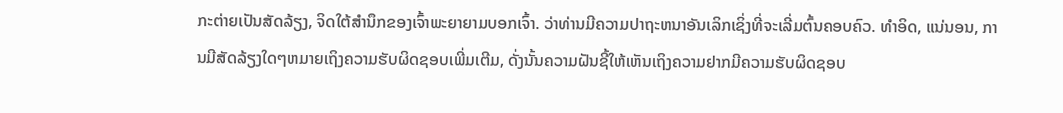ກະຕ່າຍເປັນສັດລ້ຽງ, ຈິດໃຕ້ສຳນຶກຂອງເຈົ້າພະຍາຍາມບອກເຈົ້າ. ວ່າທ່ານມີຄວາມປາຖະຫນາອັນເລິກເຊິ່ງທີ່ຈະເລີ່ມຕົ້ນຄອບຄົວ. ທໍາອິດ, ແນ່ນອນ, ການມີສັດລ້ຽງໃດໆຫມາຍເຖິງຄວາມຮັບຜິດຊອບເພີ່ມເຕີມ, ດັ່ງນັ້ນຄວາມຝັນຊີ້ໃຫ້ເຫັນເຖິງຄວາມຢາກມີຄວາມຮັບຜິດຊອບ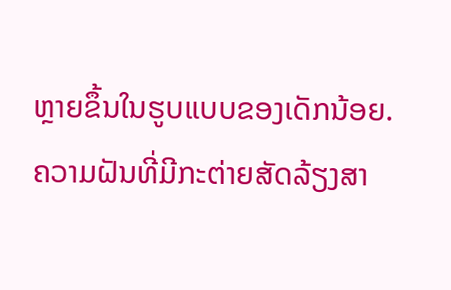ຫຼາຍຂຶ້ນໃນຮູບແບບຂອງເດັກນ້ອຍ.
ຄວາມຝັນທີ່ມີກະຕ່າຍສັດລ້ຽງສາ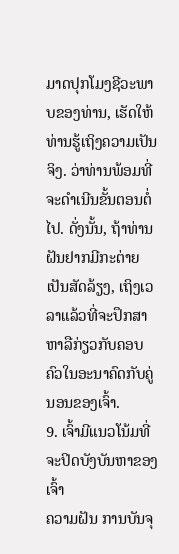ມາດປຸກໂມງຊີວະພາບຂອງທ່ານ, ເຮັດໃຫ້ທ່ານຮູ້ເຖິງຄວາມເປັນຈິງ. ວ່າທ່ານພ້ອມທີ່ຈະດໍາເນີນຂັ້ນຕອນຕໍ່ໄປ. ດັ່ງນັ້ນ, ຖ້າທ່ານຝັນຢາກມີກະຕ່າຍເປັນສັດລ້ຽງ, ເຖິງເວລາແລ້ວທີ່ຈະປຶກສາຫາລືກ່ຽວກັບຄອບຄົວໃນອະນາຄົດກັບຄູ່ນອນຂອງເຈົ້າ.
9. ເຈົ້າມີແນວໂນ້ມທີ່ຈະປິດບັງບັນຫາຂອງເຈົ້າ
ຄວາມຝັນ ການບັນຈຸ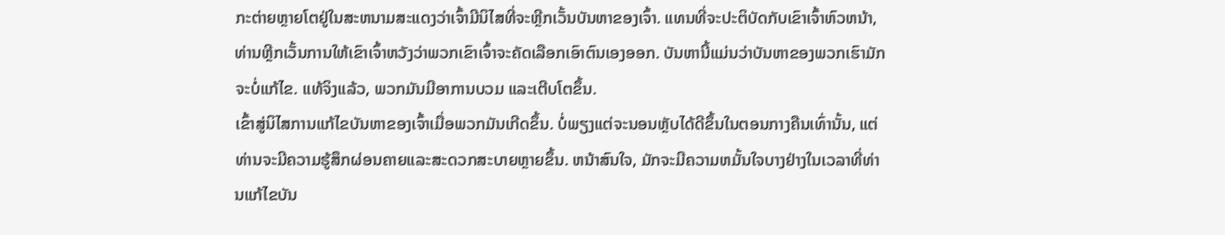ກະຕ່າຍຫຼາຍໂຕຢູ່ໃນສະຫນາມສະແດງວ່າເຈົ້າມີນິໄສທີ່ຈະຫຼີກເວັ້ນບັນຫາຂອງເຈົ້າ. ແທນທີ່ຈະປະຕິບັດກັບເຂົາເຈົ້າຫົວຫນ້າ, ທ່ານຫຼີກເວັ້ນການໃຫ້ເຂົາເຈົ້າຫວັງວ່າພວກເຂົາເຈົ້າຈະຄັດເລືອກເອົາຕົນເອງອອກ. ບັນຫານີ້ແມ່ນວ່າບັນຫາຂອງພວກເຮົາມັກຈະບໍ່ແກ້ໄຂ. ແທ້ຈິງແລ້ວ, ພວກມັນມີອາການບວມ ແລະເຕີບໂຕຂຶ້ນ.
ເຂົ້າສູ່ນິໄສການແກ້ໄຂບັນຫາຂອງເຈົ້າເມື່ອພວກມັນເກີດຂຶ້ນ. ບໍ່ພຽງແຕ່ຈະນອນຫຼັບໄດ້ດີຂຶ້ນໃນຕອນກາງຄືນເທົ່ານັ້ນ, ແຕ່ທ່ານຈະມີຄວາມຮູ້ສຶກຜ່ອນຄາຍແລະສະດວກສະບາຍຫຼາຍຂຶ້ນ. ຫນ້າສົນໃຈ, ມັກຈະມີຄວາມຫມັ້ນໃຈບາງຢ່າງໃນເວລາທີ່ທ່ານແກ້ໄຂບັນ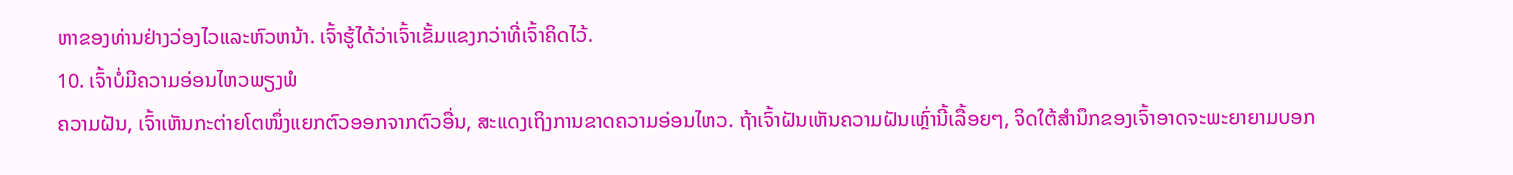ຫາຂອງທ່ານຢ່າງວ່ອງໄວແລະຫົວຫນ້າ. ເຈົ້າຮູ້ໄດ້ວ່າເຈົ້າເຂັ້ມແຂງກວ່າທີ່ເຈົ້າຄິດໄວ້.
10. ເຈົ້າບໍ່ມີຄວາມອ່ອນໄຫວພຽງພໍ
ຄວາມຝັນ, ເຈົ້າເຫັນກະຕ່າຍໂຕໜຶ່ງແຍກຕົວອອກຈາກຕົວອື່ນ, ສະແດງເຖິງການຂາດຄວາມອ່ອນໄຫວ. ຖ້າເຈົ້າຝັນເຫັນຄວາມຝັນເຫຼົ່ານີ້ເລື້ອຍໆ, ຈິດໃຕ້ສຳນຶກຂອງເຈົ້າອາດຈະພະຍາຍາມບອກ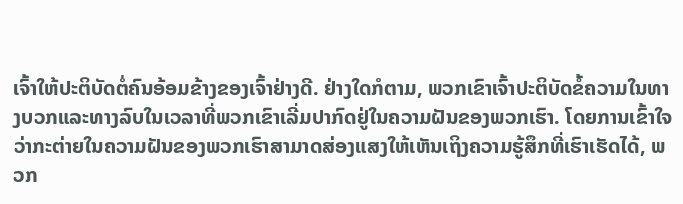ເຈົ້າໃຫ້ປະຕິບັດຕໍ່ຄົນອ້ອມຂ້າງຂອງເຈົ້າຢ່າງດີ. ຢ່າງໃດກໍຕາມ, ພວກເຂົາເຈົ້າປະຕິບັດຂໍ້ຄວາມໃນທາງບວກແລະທາງລົບໃນເວລາທີ່ພວກເຂົາເລີ່ມປາກົດຢູ່ໃນຄວາມຝັນຂອງພວກເຮົາ. ໂດຍການເຂົ້າໃຈວ່າກະຕ່າຍໃນຄວາມຝັນຂອງພວກເຮົາສາມາດສ່ອງແສງໃຫ້ເຫັນເຖິງຄວາມຮູ້ສຶກທີ່ເຮົາເຮັດໄດ້, ພວກ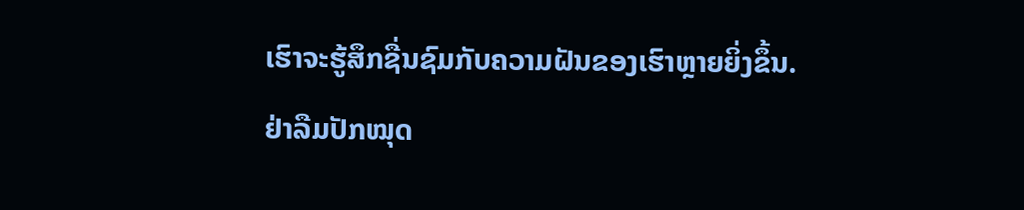ເຮົາຈະຮູ້ສຶກຊື່ນຊົມກັບຄວາມຝັນຂອງເຮົາຫຼາຍຍິ່ງຂຶ້ນ.
ຢ່າລືມປັກໝຸດ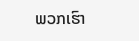ພວກເຮົາ